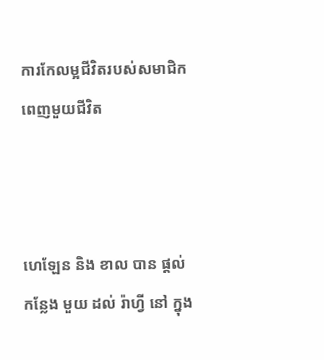ការកែលម្អជីវិតរបស់សមាជិកពេញមួយជីវិត



ហេឡែន និង ខាល បាន ផ្តល់ កន្លែង មួយ ដល់ រ៉ាហ្វី នៅ ក្នុង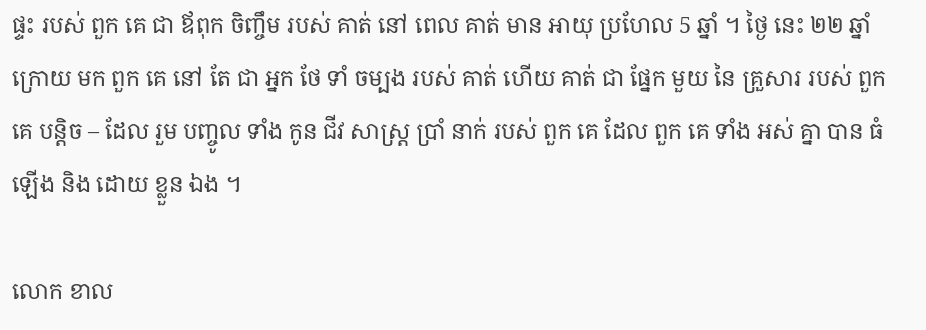ផ្ទះ របស់ ពួក គេ ជា ឪពុក ចិញ្ចឹម របស់ គាត់ នៅ ពេល គាត់ មាន អាយុ ប្រហែល 5 ឆ្នាំ ។ ថ្ងៃ នេះ ២២ ឆ្នាំ ក្រោយ មក ពួក គេ នៅ តែ ជា អ្នក ថែ ទាំ ចម្បង របស់ គាត់ ហើយ គាត់ ជា ផ្នែក មួយ នៃ គ្រួសារ របស់ ពួក គេ បន្តិច – ដែល រួម បញ្ចូល ទាំង កូន ជីវ សាស្ត្រ ប្រាំ នាក់ របស់ ពួក គេ ដែល ពួក គេ ទាំង អស់ គ្នា បាន ធំ ឡើង និង ដោយ ខ្លួន ឯង ។

លោក ខាល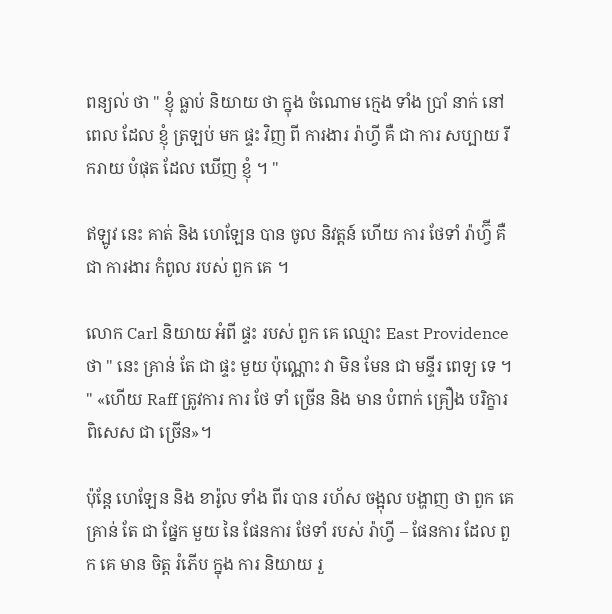ពន្យល់ ថា " ខ្ញុំ ធ្លាប់ និយាយ ថា ក្នុង ចំណោម ក្មេង ទាំង ប្រាំ នាក់ នៅ ពេល ដែល ខ្ញុំ ត្រឡប់ មក ផ្ទះ វិញ ពី ការងារ រ៉ាហ្វី គឺ ជា ការ សប្បាយ រីករាយ បំផុត ដែល ឃើញ ខ្ញុំ ។ "

ឥឡូវ នេះ គាត់ និង ហេឡែន បាន ចូល និវត្តន៍ ហើយ ការ ថែទាំ រ៉ាហ្វ៊ី គឺ ជា ការងារ កំពូល របស់ ពួក គេ ។

លោក Carl និយាយ អំពី ផ្ទះ របស់ ពួក គេ ឈ្មោះ East Providence ថា " នេះ គ្រាន់ តែ ជា ផ្ទះ មួយ ប៉ុណ្ណោះ វា មិន មែន ជា មន្ទីរ ពេទ្យ ទេ ។ " «ហើយ Raff ត្រូវការ ការ ថែ ទាំ ច្រើន និង មាន បំពាក់ គ្រឿង បរិក្ខារ ពិសេស ជា ច្រើន»។

ប៉ុន្តែ ហេឡែន និង ខារ៉ូល ទាំង ពីរ បាន រហ័ស ចង្អុល បង្ហាញ ថា ពួក គេ គ្រាន់ តែ ជា ផ្នែក មួយ នៃ ផែនការ ថែទាំ របស់ រ៉ាហ្វី – ផែនការ ដែល ពួក គេ មាន ចិត្ត រំភើប ក្នុង ការ និយាយ រួ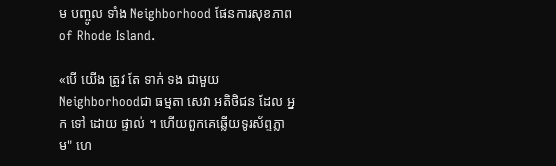ម បញ្ចូល ទាំង Neighborhood ផែនការសុខភាព of Rhode Island.

«បើ យើង ត្រូវ តែ ទាក់ ទង ជាមួយ Neighborhoodជា ធម្មតា សេវា អតិថិជន ដែល អ្នក ទៅ ដោយ ផ្ទាល់ ។ ហើយពួកគេឆ្លើយទូរស័ព្ទភ្លាម" ហេ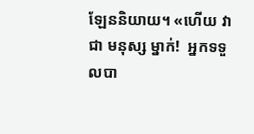ឡែននិយាយ។ «ហើយ វា ជា មនុស្ស ម្នាក់!  អ្នកទទួលបា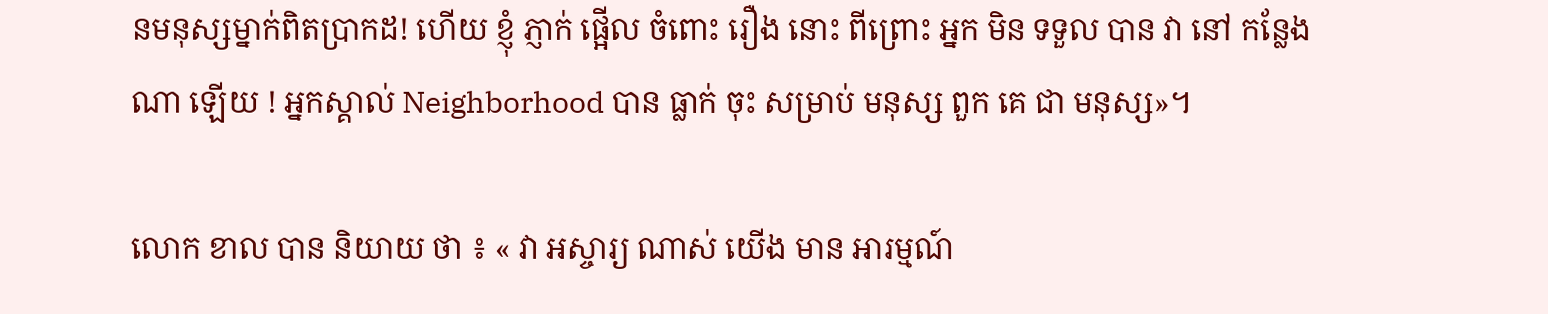នមនុស្សម្នាក់ពិតប្រាកដ! ហើយ ខ្ញុំ ភ្ញាក់ ផ្អើល ចំពោះ រឿង នោះ ពីព្រោះ អ្នក មិន ទទួល បាន វា នៅ កន្លែង ណា ឡើយ ! អ្នកស្គាល់ Neighborhood បាន ធ្លាក់ ចុះ សម្រាប់ មនុស្ស ពួក គេ ជា មនុស្ស»។

លោក ខាល បាន និយាយ ថា ៖ « វា អស្ចារ្យ ណាស់ យើង មាន អារម្មណ៍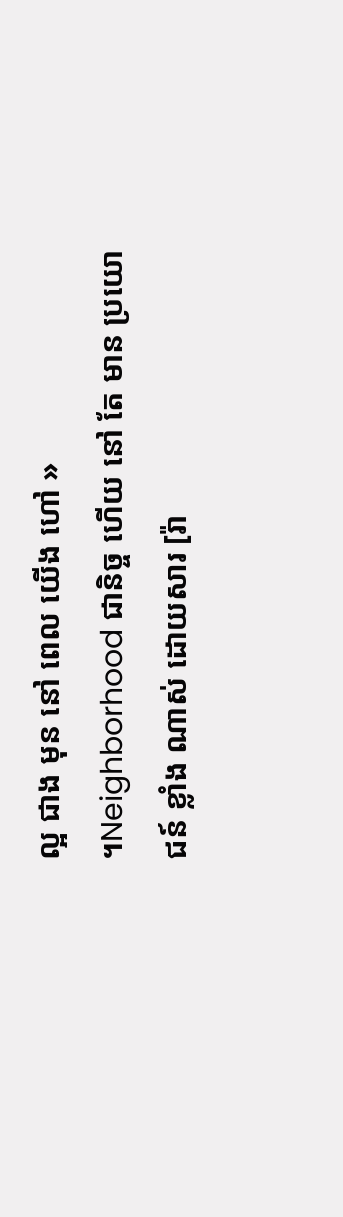ល្អ ជាង មុន នៅ ពេល យើង ហៅ » ។Neighborhood ជានិច្ច ហើយ នៅ តែ មាន ប្រយោជន៍ ខ្លាំង ណាស់ ដោយសារ [រ៉ា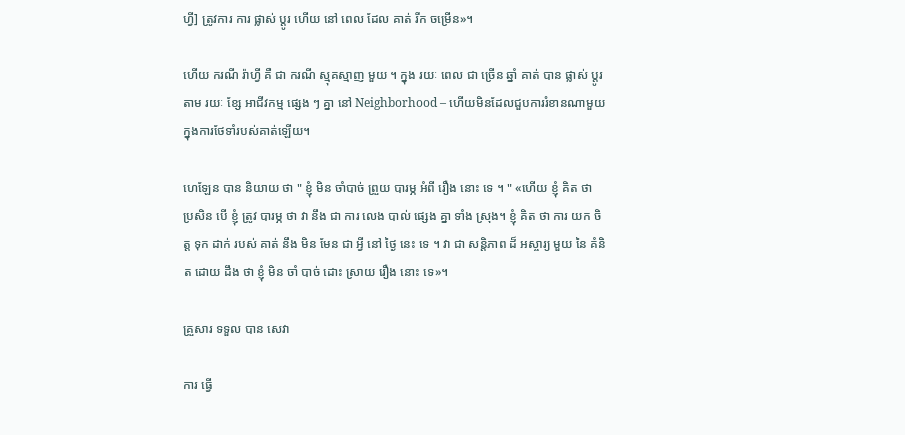ហ្វី] ត្រូវការ ការ ផ្លាស់ ប្តូរ ហើយ នៅ ពេល ដែល គាត់ រីក ចម្រើន»។

ហើយ ករណី រ៉ាហ្វី គឺ ជា ករណី ស្មុគស្មាញ មួយ ។ ក្នុង រយៈ ពេល ជា ច្រើន ឆ្នាំ គាត់ បាន ផ្លាស់ ប្តូរ តាម រយៈ ខ្សែ អាជីវកម្ម ផ្សេង ៗ គ្នា នៅ Neighborhood – ហើយមិនដែលជួបការរំខានណាមួយក្នុងការថែទាំរបស់គាត់ឡើយ។

ហេឡែន បាន និយាយ ថា " ខ្ញុំ មិន ចាំបាច់ ព្រួយ បារម្ភ អំពី រឿង នោះ ទេ ។ " «ហើយ ខ្ញុំ គិត ថា ប្រសិន បើ ខ្ញុំ ត្រូវ បារម្ភ ថា វា នឹង ជា ការ លេង បាល់ ផ្សេង គ្នា ទាំង ស្រុង។ ខ្ញុំ គិត ថា ការ យក ចិត្ត ទុក ដាក់ របស់ គាត់ នឹង មិន មែន ជា អ្វី នៅ ថ្ងៃ នេះ ទេ ។ វា ជា សន្តិភាព ដ៏ អស្ចារ្យ មួយ នៃ គំនិត ដោយ ដឹង ថា ខ្ញុំ មិន ចាំ បាច់ ដោះ ស្រាយ រឿង នោះ ទេ»។

គ្រួសារ ទទួល បាន សេវា

ការ ធ្វើ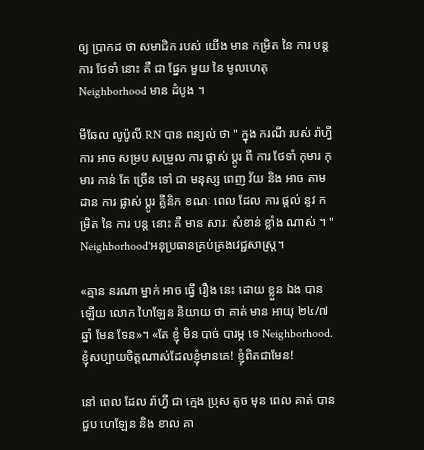ឲ្យ ប្រាកដ ថា សមាជិក របស់ យើង មាន កម្រិត នៃ ការ បន្ត ការ ថែទាំ នោះ គឺ ជា ផ្នែក មួយ នៃ មូលហេតុ Neighborhood មាន ដំបូង ។

មីឆែល លូប៉ូលី RN បាន ពន្យល់ ថា " ក្នុង ករណី របស់ រ៉ាហ្វី ការ អាច សម្រប សម្រួល ការ ផ្លាស់ ប្តូរ ពី ការ ថែទាំ កុមារ កុមារ កាន់ តែ ច្រើន ទៅ ជា មនុស្ស ពេញ វ័យ និង អាច តាម ដាន ការ ផ្លាស់ ប្តូរ គ្លីនិក ខណៈ ពេល ដែល ការ ផ្តល់ នូវ កម្រិត នៃ ការ បន្ត នោះ គឺ មាន សារៈ សំខាន់ ខ្លាំង ណាស់ ។ " Neighborhood'អនុប្រធានគ្រប់គ្រងវេជ្ជសាស្រ្ត។

«គ្មាន នរណា ម្នាក់ អាច ធ្វើ រឿង នេះ ដោយ ខ្លួន ឯង បាន ឡើយ លោក ហៃឡែន និយាយ ថា គាត់ មាន អាយុ ២៤/៧ ឆ្នាំ មែន ទែន»។ «តែ ខ្ញុំ មិន បាច់ បារម្ភ ទេ Neighborhood. ខ្ញុំសប្បាយចិត្តណាស់ដែលខ្ញុំមានគេ! ខ្ញុំពិតជាមែន!

នៅ ពេល ដែល រ៉ាហ្វី ជា ក្មេង ប្រុស តូច មុន ពេល គាត់ បាន ជួប ហេឡែន និង ខាល គា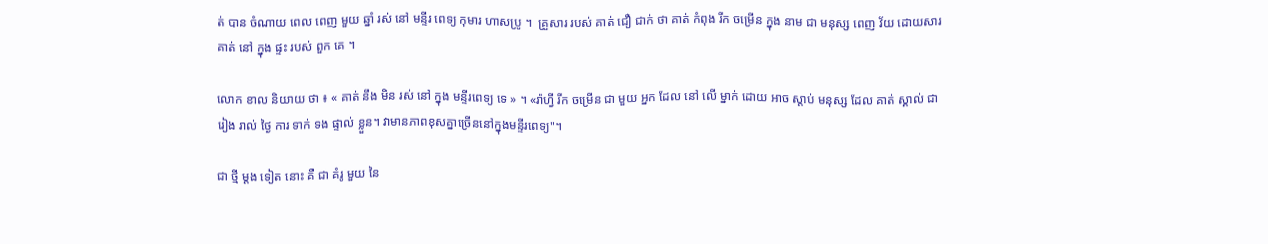ត់ បាន ចំណាយ ពេល ពេញ មួយ ឆ្នាំ រស់ នៅ មន្ទីរ ពេទ្យ កុមារ ហាសប្រូ ។  គ្រួសារ របស់ គាត់ ជឿ ជាក់ ថា គាត់ កំពុង រីក ចម្រើន ក្នុង នាម ជា មនុស្ស ពេញ វ័យ ដោយសារ គាត់ នៅ ក្នុង ផ្ទះ របស់ ពួក គេ ។

លោក ខាល និយាយ ថា ៖ « គាត់ នឹង មិន រស់ នៅ ក្នុង មន្ទីរពេទ្យ ទេ » ។ «រ៉ាហ្វី រីក ចម្រើន ជា មួយ អ្នក ដែល នៅ លើ ម្នាក់ ដោយ អាច ស្តាប់ មនុស្ស ដែល គាត់ ស្គាល់ ជា រៀង រាល់ ថ្ងៃ ការ ទាក់ ទង ផ្ទាល់ ខ្លួន។ វាមានភាពខុសគ្នាច្រើននៅក្នុងមន្ទីរពេទ្យ"។

ជា ថ្មី ម្តង ទៀត នោះ គឺ ជា គំរូ មួយ នៃ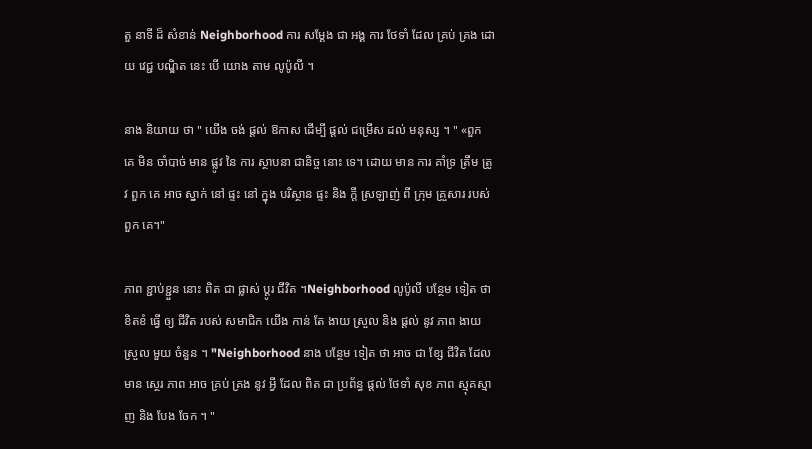តួ នាទី ដ៏ សំខាន់ Neighborhood ការ សម្តែង ជា អង្គ ការ ថែទាំ ដែល គ្រប់ គ្រង ដោយ វេជ្ជ បណ្ឌិត នេះ បើ យោង តាម លូប៉ូលី ។

នាង និយាយ ថា " យើង ចង់ ផ្តល់ ឱកាស ដើម្បី ផ្តល់ ជម្រើស ដល់ មនុស្ស ។ " «ពួក គេ មិន ចាំបាច់ មាន ផ្លូវ នៃ ការ ស្ថាបនា ជានិច្ច នោះ ទេ។ ដោយ មាន ការ គាំទ្រ ត្រឹម ត្រូវ ពួក គេ អាច ស្នាក់ នៅ ផ្ទះ នៅ ក្នុង បរិស្ថាន ផ្ទះ និង ក្ដី ស្រឡាញ់ ពី ក្រុម គ្រួសារ របស់ ពួក គេ។"

ភាព ខ្ជាប់ខ្ជួន នោះ ពិត ជា ផ្លាស់ ប្ដូរ ជីវិត ។Neighborhood លូប៉ូលី បន្ថែម ទៀត ថា ខិតខំ ធ្វើ ឲ្យ ជីវិត របស់ សមាជិក យើង កាន់ តែ ងាយ ស្រួល និង ផ្តល់ នូវ ភាព ងាយ ស្រួល មួយ ចំនួន ។ "Neighborhood នាង បន្ថែម ទៀត ថា អាច ជា ខ្សែ ជីវិត ដែល មាន ស្ថេរ ភាព អាច គ្រប់ គ្រង នូវ អ្វី ដែល ពិត ជា ប្រព័ន្ធ ផ្តល់ ថែទាំ សុខ ភាព ស្មុគស្មាញ និង បែង ចែក ។ "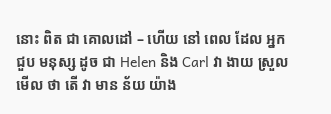នោះ ពិត ជា គោលដៅ – ហើយ នៅ ពេល ដែល អ្នក ជួប មនុស្ស ដូច ជា Helen និង Carl វា ងាយ ស្រួល មើល ថា តើ វា មាន ន័យ យ៉ាង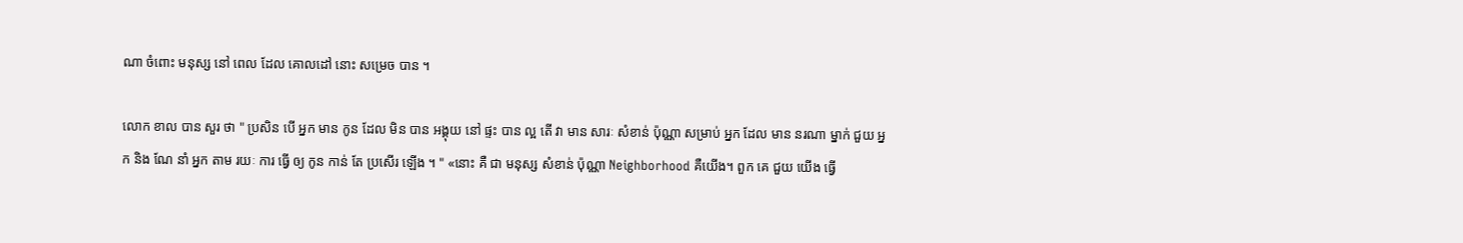ណា ចំពោះ មនុស្ស នៅ ពេល ដែល គោលដៅ នោះ សម្រេច បាន ។

លោក ខាល បាន សួរ ថា " ប្រសិន បើ អ្នក មាន កូន ដែល មិន បាន អង្គុយ នៅ ផ្ទះ បាន ល្អ តើ វា មាន សារៈ សំខាន់ ប៉ុណ្ណា សម្រាប់ អ្នក ដែល មាន នរណា ម្នាក់ ជួយ អ្នក និង ណែ នាំ អ្នក តាម រយៈ ការ ធ្វើ ឲ្យ កូន កាន់ តែ ប្រសើរ ឡើង ។ " «នោះ គឺ ជា មនុស្ស សំខាន់ ប៉ុណ្ណា Neighborhood គឺយើង។ ពួក គេ ជួយ យើង ធ្វើ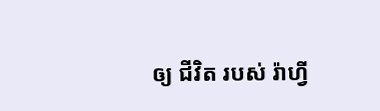ឲ្យ ជីវិត របស់ រ៉ាហ្វី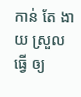កាន់ តែ ងាយ ស្រួល ធ្វើ ឲ្យ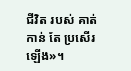ជីវិត របស់ គាត់ កាន់ តែ ប្រសើរ ឡើង»។